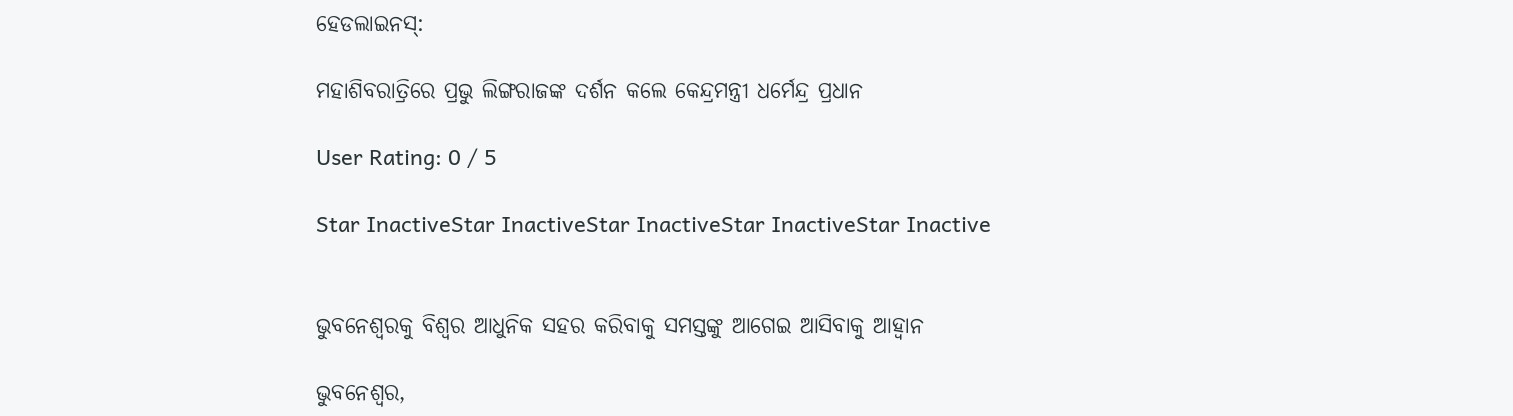ହେଡଲାଇନସ୍:

ମହାଶିବରାତ୍ରିରେ ପ୍ରଭୁ ଲିଙ୍ଗରାଜଙ୍କ ଦର୍ଶନ କଲେ କେନ୍ଦ୍ରମନ୍ତ୍ରୀ ଧର୍ମେନ୍ଦ୍ର ପ୍ରଧାନ

User Rating: 0 / 5

Star InactiveStar InactiveStar InactiveStar InactiveStar Inactive


ଭୁବନେଶ୍ୱରକୁ ବିଶ୍ୱର ଆଧୁନିକ ସହର କରିବାକୁ ସମସ୍ତଙ୍କୁ ଆଗେଇ ଆସିବାକୁ ଆହ୍ୱାନ

ଭୁବନେଶ୍ୱର,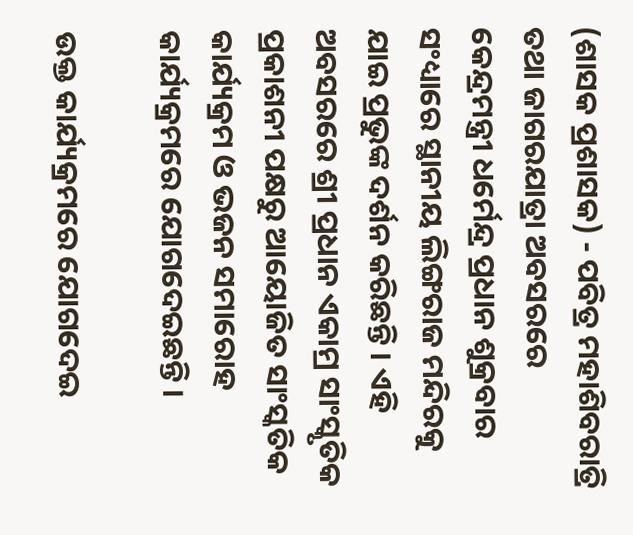(ଶାସକ ପ୍ରଶାସକ) - ପବିତ୍ର ମହାଶିବରାତ୍ରି ତଥା ଜାଗରଯାତ୍ରା ଅବସରରେ କେନ୍ଦ୍ରମନ୍ତ୍ରୀ ଧର୍ମେନ୍ଦ୍ର ପ୍ରଧାନ ଶୁକ୍ରବାର ସଂଧ୍ୟାରେ ସ୍ଥାନୀୟ ଲିଙ୍ଗରାଜ ମନ୍ଦିରକୁ ଯାଇ ପ୍ରଭୁଙ୍କ ଦର୍ଶନ କରିଛନ୍ତି । ଏହି ଅବସରରେ ଶ୍ରୀ ପ୍ରଧାନ ଏକାମ୍ର ସାଂସ୍କୃତିକ ପ୍ରକାଶନୀ ପକ୍ଷରୁ ଆୟୋଜିତ ସାଂସ୍କତିକ କାର୍ଯ୍ୟକ୍ରମ ଓ ଭଜନ ସମାରୋହ କାର୍ଯ୍ୟକ୍ରମରେ ଯୋଗଦେଇଛନ୍ତି ।

ଉକ୍ତ କାର୍ଯ୍ୟକ୍ରମରେ ଯୋଗଦେଇ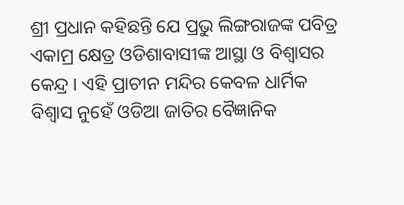ଶ୍ରୀ ପ୍ରଧାନ କହିଛନ୍ତି ଯେ ପ୍ରଭୁ ଲିଙ୍ଗରାଜଙ୍କ ପବିତ୍ର ଏକାମ୍ର କ୍ଷେତ୍ର ଓଡିଶାବାସୀଙ୍କ ଆସ୍ଥା ଓ ବିଶ୍ୱାସର କେନ୍ଦ୍ର । ଏହି ପ୍ରାଚୀନ ମନ୍ଦିର କେବଳ ଧାର୍ମିକ ବିଶ୍ୱାସ ନୁହେଁ ଓଡିଆ ଜାତିର ବୈଜ୍ଞାନିକ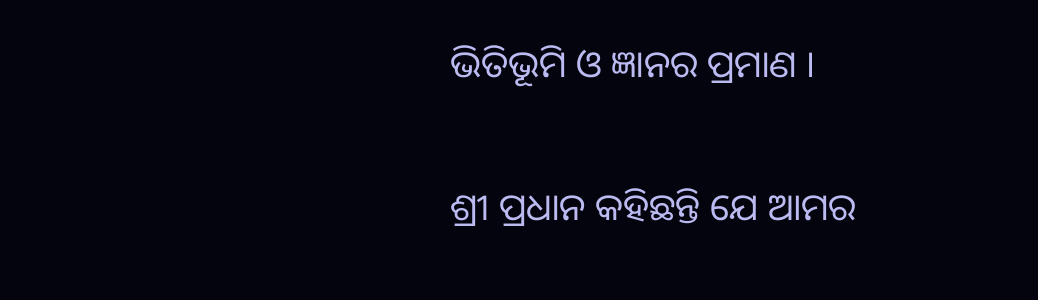ଭିତିଭୂମି ଓ ଜ୍ଞାନର ପ୍ରମାଣ ।

ଶ୍ରୀ ପ୍ରଧାନ କହିଛନ୍ତି ଯେ ଆମର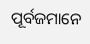ପୂର୍ବଜମାନେ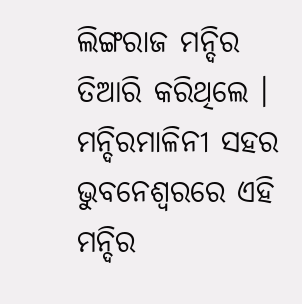ଲିଙ୍ଗରାଜ ମନ୍ଦିର ତିଆରି କରିଥିଲେ । ମନ୍ଦିରମାଳିନୀ ସହର ଭୁବନେଶ୍ୱରରେ ଏହି ମନ୍ଦିର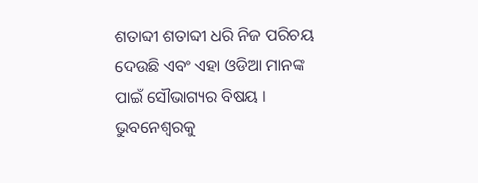ଶତାବ୍ଦୀ ଶତାବ୍ଦୀ ଧରି ନିଜ ପରିଚୟ ଦେଉଛି ଏବଂ ଏହା ଓଡିଆ ମାନଙ୍କ ପାଇଁ ସୌଭାଗ୍ୟର ବିଷୟ । ଭୁବନେଶ୍ୱରକୁ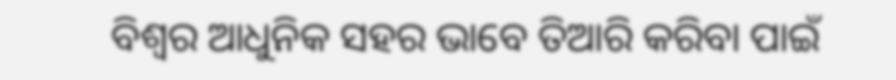ବିଶ୍ୱର ଆଧୁନିକ ସହର ଭାବେ ତିଆରି କରିବା ପାଇଁ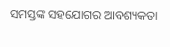ସମସ୍ତଙ୍କ ସହଯୋଗର ଆବଶ୍ୟକତା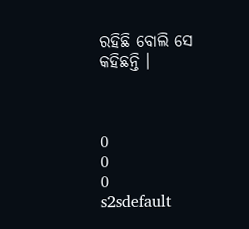ରହିଛି ବୋଲି ସେ କହିଛନ୍ତି ।



0
0
0
s2sdefault